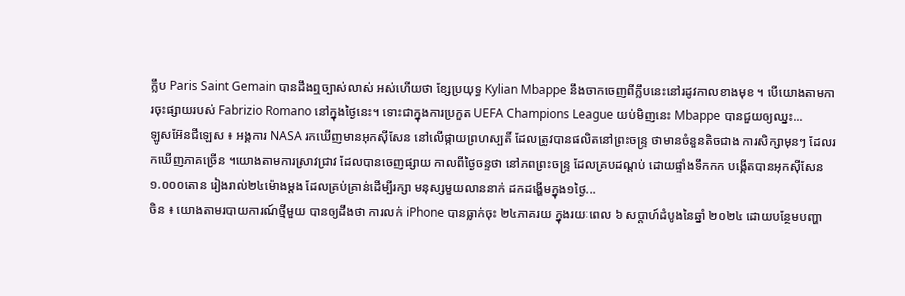ក្លឹប Paris Saint Gemain បានដឹងឮច្បាស់លាស់ អស់ហើយថា ខ្សែប្រយុទ្ធ Kylian Mbappe នឹងចាកចេញពីក្លឹបនេះនៅរដូវកាលខាងមុខ ។ បើយោងតាមការចុះផ្សាយរបស់ Fabrizio Romano នៅក្នុងថ្ងៃនេះ។ ទោះជាក្នុងការប្រកួត UEFA Champions League យប់មិញនេះ Mbappe បានជួយឲ្យឈ្នះ...
ឡូសអ៊ែនជីឡេស ៖ អង្គការ NASA រកឃើញមានអុកស៊ីសែន នៅលើផ្កាយព្រហស្បតិ៍ ដែលត្រូវបានផលិតនៅព្រះចន្ទ្រ ថាមានចំនួនតិចជាង ការសិក្សាមុនៗ ដែលរកឃើញភាគច្រើន ។យោងតាមការស្រាវជ្រាវ ដែលបានចេញផ្សាយ កាលពីថ្ងៃចន្ទថា នៅភពព្រះចន្ទ្រ ដែលគ្របដណ្ដប់ ដោយផ្ទាំងទឹកកក បង្កើតបានអុកស៊ីសែន ១.០០០តោន រៀងរាល់២៤ម៉ោងម្តង ដែលគ្រប់គ្រាន់ដើម្បីរក្សា មនុស្សមួយលាននាក់ ដកដង្ហើមក្នុង១ថ្ងៃ...
ចិន ៖ យោងតាមរបាយការណ៍ថ្មីមួយ បានឲ្យដឹងថា ការលក់ iPhone បានធ្លាក់ចុះ ២៤ភាគរយ ក្នុងរយៈពេល ៦ សប្តាហ៍ដំបូងនៃឆ្នាំ ២០២៤ ដោយបន្ថែមបញ្ហា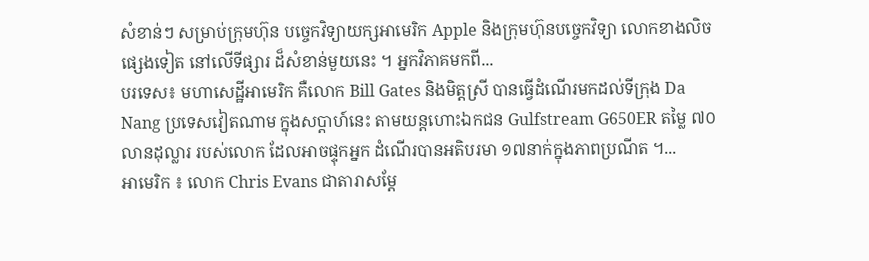សំខាន់ៗ សម្រាប់ក្រុមហ៊ុន បច្ចេកវិទ្យាយក្សអាមេរិក Apple និងក្រុមហ៊ុនបច្ចេកវិទ្យា លោកខាងលិចផ្សេងទៀត នៅលើទីផ្សារ ដ៏សំខាន់មួយនេះ ។ អ្នកវិភាគមកពី...
បរទេស៖ មហាសេដ្ឋីអាមេរិក គឺលោក Bill Gates និងមិត្តស្រី បានធ្វើដំណើរមកដល់ទីក្រុង Da Nang ប្រទេសវៀតណាម ក្នុងសប្តាហ៍នេះ តាមយន្តហោះឯកជន Gulfstream G650ER តម្លៃ ៧០ លានដុល្លារ របស់លោក ដែលអាចផ្ទុកអ្នក ដំណើរបានអតិបរមា ១៧នាក់ក្នុងភាពប្រណីត ។...
អាមេរិក ៖ លោក Chris Evans ជាតារាសម្តែ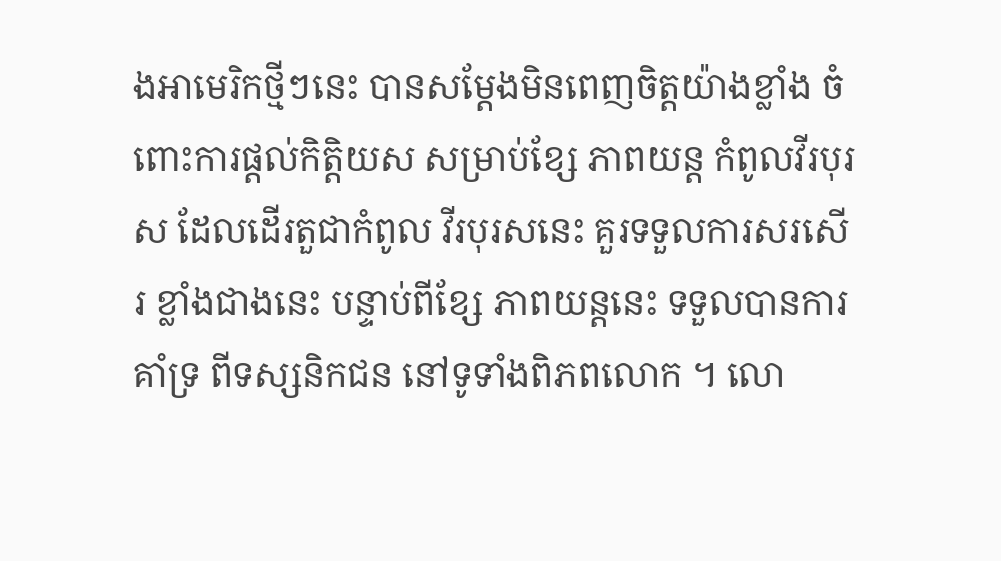ងអាមេរិកថ្មីៗនេះ បានសម្តែងមិនពេញចិត្តយ៉ាងខ្លាំង ចំពោះការផ្តល់កិត្តិយស សម្រាប់ខ្សែ ភាពយន្ត កំពូលវីរបុរស ដែលដើរតួជាកំពូល វីរបុរសនេះ គួរទទួលការសរសើរ ខ្លាំងជាងនេះ បន្ទាប់ពីខ្សែ ភាពយន្តនេះ ទទួលបានការគាំទ្រ ពីទស្សនិកជន នៅទូទាំងពិភពលោក ។ លោ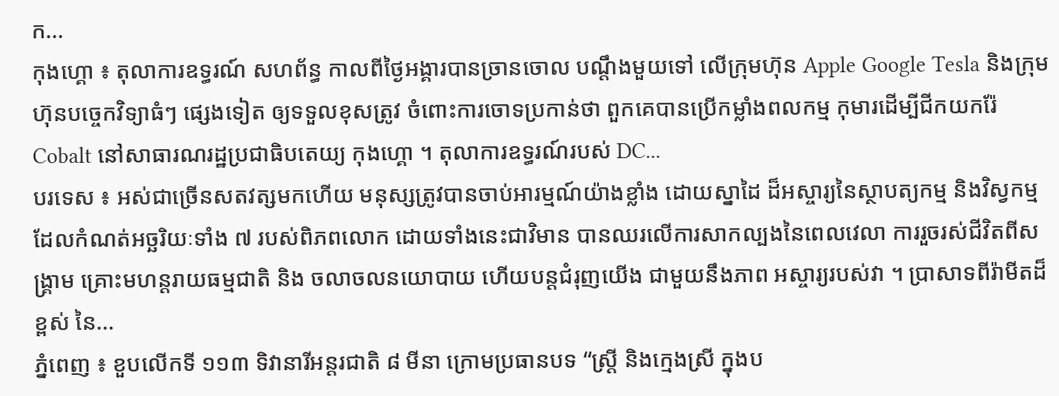ក...
កុងហ្គោ ៖ តុលាការឧទ្ធរណ៍ សហព័ន្ធ កាលពីថ្ងៃអង្គារបានច្រានចោល បណ្តឹងមួយទៅ លើក្រុមហ៊ុន Apple Google Tesla និងក្រុមហ៊ុនបច្ចេកវិទ្យាធំៗ ផ្សេងទៀត ឲ្យទទួលខុសត្រូវ ចំពោះការចោទប្រកាន់ថា ពួកគេបានប្រើកម្លាំងពលកម្ម កុមារដើម្បីជីកយករ៉ែ Cobalt នៅសាធារណរដ្ឋប្រជាធិបតេយ្យ កុងហ្គោ ។ តុលាការឧទ្ធរណ៍របស់ DC...
បរទេស ៖ អស់ជាច្រើនសតវត្សមកហើយ មនុស្សត្រូវបានចាប់អារម្មណ៍យ៉ាងខ្លាំង ដោយស្នាដៃ ដ៏អស្ចារ្យនៃស្ថាបត្យកម្ម និងវិស្វកម្ម ដែលកំណត់អច្ឆរិយៈទាំង ៧ របស់ពិភពលោក ដោយទាំងនេះជាវិមាន បានឈរលើការសាកល្បងនៃពេលវេលា ការរួចរស់ជីវិតពីសង្គ្រាម គ្រោះមហន្តរាយធម្មជាតិ និង ចលាចលនយោបាយ ហើយបន្តជំរុញយើង ជាមួយនឹងភាព អស្ចារ្យរបស់វា ។ ប្រាសាទពីរ៉ាមីតដ៏ខ្ពស់ នៃ...
ភ្នំពេញ ៖ ខួបលើកទី ១១៣ ទិវានារីអន្តរជាតិ ៨ មីនា ក្រោមប្រធានបទ “ស្រ្តី និងក្មេងស្រី ក្នុងប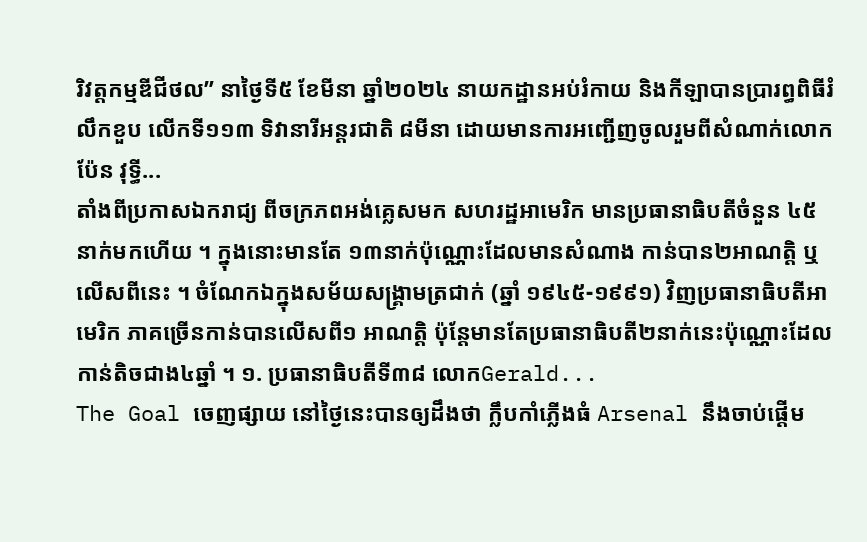រិវត្តកម្មឌីជីថល” នាថ្ងៃទី៥ ខែមីនា ឆ្នាំ២០២៤ នាយកដ្ឋានអប់រំកាយ និងកីឡាបានប្រារព្ធពិធីរំលឹកខួប លើកទី១១៣ ទិវានារីអន្តរជាតិ ៨មីនា ដោយមានការអញ្ជើញចូលរួមពីសំណាក់លោក ប៉ែន វុទ្ធី...
តាំងពីប្រកាសឯករាជ្យ ពីចក្រភពអង់គ្លេសមក សហរដ្ឋអាមេរិក មានប្រធានាធិបតីចំនួន ៤៥នាក់មកហើយ ។ ក្នុងនោះមានតែ ១៣នាក់ប៉ុណ្ណោះដែលមានសំណាង កាន់បាន២អាណត្តិ ឬលើសពីនេះ ។ ចំណែកឯក្នុងសម័យសង្គ្រាមត្រជាក់ (ឆ្នាំ ១៩៤៥-១៩៩១) វិញប្រធានាធិបតីអាមេរិក ភាគច្រើនកាន់បានលើសពី១ អាណត្តិ ប៉ុន្តែមានតែប្រធានាធិបតី២នាក់នេះប៉ុណ្ណោះដែលកាន់តិចជាង៤ឆ្នាំ ។ ១. ប្រធានាធិបតីទី៣៨ លោកGerald...
The Goal ចេញផ្សាយ នៅថ្ងៃនេះបានឲ្យដឹងថា ក្លឹបកាំភ្លើងធំ Arsenal នឹងចាប់ផ្តើម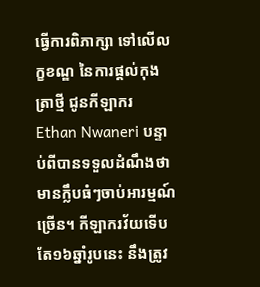ធ្វើការពិភាក្សា ទៅលើលក្ខខណ្ឌ នៃការផ្តល់កុងត្រាថ្មី ជូនកីឡាករ Ethan Nwaneri បន្ទាប់ពីបានទទួលដំណឹងថា មានក្លឹបធំៗចាប់អារម្មណ៍ច្រើន។ កីឡាករវ័យទើបតែ១៦ឆ្នាំរូបនេះ នឹងត្រូវ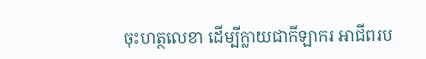ចុះហត្ថលេខា ដើម្បីក្លាយជាកីឡាករ អាជីពរប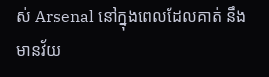ស់ Arsenal នៅក្នុងពេលដែលគាត់ នឹងមានវ័យ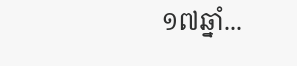១៧ឆ្នាំ...